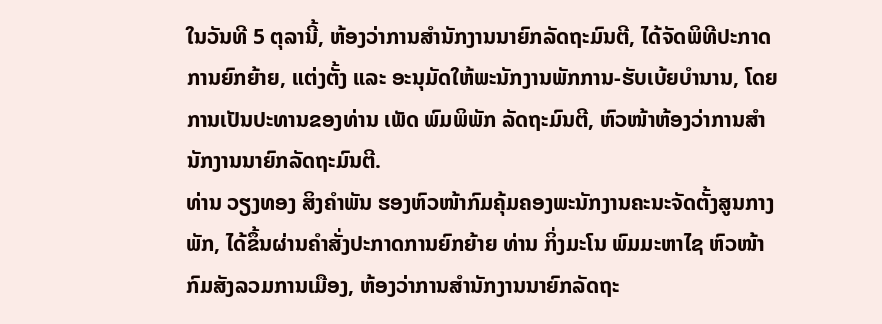ໃນວັນທີ 5 ຕຸລານີ້, ຫ້ອງວ່າການສຳນັກງານນາຍົກລັດຖະມົນຕີ, ໄດ້ຈັດພິທີປະກາດການຍົກຍ້າຍ, ແຕ່ງຕັ້ງ ແລະ ອະນຸມັດໃຫ້ພະນັກງານພັກການ-ຮັບເບ້ຍບຳນານ, ໂດຍການເປັນປະທານຂອງທ່ານ ເພັດ ພົມພິພັກ ລັດຖະມົນຕີ, ຫົວໜ້າຫ້ອງວ່າການສຳນັກງານນາຍົກລັດຖະມົນຕີ.
ທ່ານ ວຽງທອງ ສິງຄຳພັນ ຮອງຫົວໜ້າກົມຄຸ້ມຄອງພະນັກງານຄະນະຈັດຕັ້ງສູນກາງພັກ, ໄດ້ຂຶ້ນຜ່ານຄຳສັ່ງປະກາດການຍົກຍ້າຍ ທ່ານ ກິ່ງມະໂນ ພົມມະຫາໄຊ ຫົວໜ້າກົມສັງລວມການເມືອງ, ຫ້ອງວ່າການສໍານັກງານນາຍົກລັດຖະ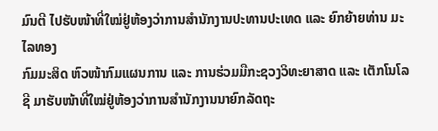ມົນຕີ ໄປຮັບໜ້າທີ່ໃໝ່ຢູ່ຫ້ອງວ່າການສຳນັກງານປະທານປະເທດ ແລະ ຍົກຍ້າຍທ່ານ ມະໄລທອງ
ກົມມະສິດ ຫົວໜ້າກົມແຜນການ ແລະ ການຮ່ວມມືກະຊວງວິທະຍາສາດ ແລະ ເຕັກໂນໂລຊີ ມາຮັບໜ້າທີ່ໃໝ່ຢູ່ຫ້ອງວ່າການສຳນັກງານນາຍົກລັດຖະ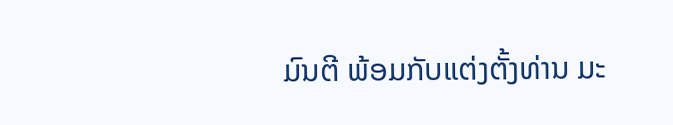ມົນຕີ ພ້ອມກັບແຕ່ງຕັ້ງທ່ານ ມະ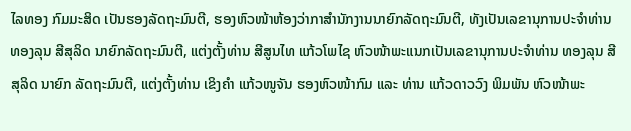ໄລທອງ ກົມມະສິດ ເປັນຮອງລັດຖະມົນຕີ, ຮອງຫົວໜ້າຫ້ອງວ່າກາສຳນັກງານນາຍົກລັດຖະມົນຕີ, ທັງເປັນເລຂານຸການປະຈຳທ່ານ ທອງລຸນ ສີສຸລິດ ນາຍົກລັດຖະມົນຕີ, ແຕ່ງຕັ້ງທ່ານ ສີສູນໄທ ແກ້ວໂພໄຊ ຫົວໜ້າພະແນກເປັນເລຂານຸການປະຈຳທ່ານ ທອງລຸນ ສີສຸລິດ ນາຍົກ ລັດຖະມົນຕີ, ແຕ່ງຕັ້ງທ່ານ ເຂິງຄຳ ແກ້ວໜູຈັນ ຮອງຫົວໜ້າກົມ ແລະ ທ່ານ ແກ້ວດາວວົງ ພິມພັນ ຫົວໜ້າພະ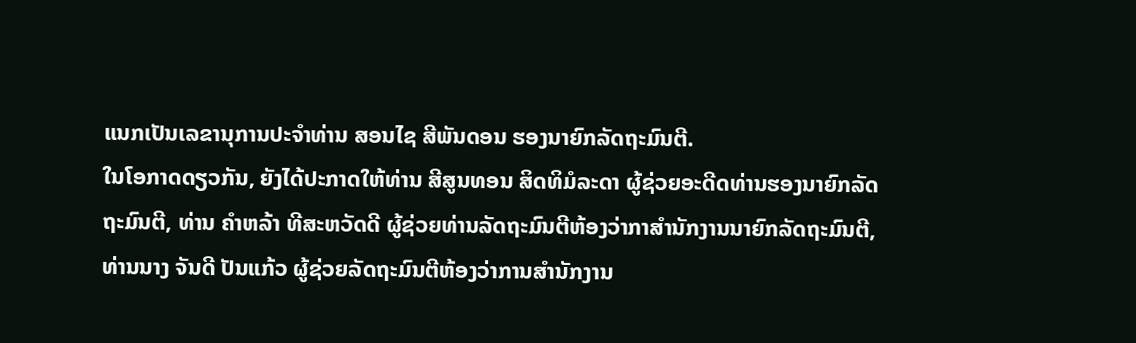ແນກເປັນເລຂານຸການປະຈຳທ່ານ ສອນໄຊ ສີພັນດອນ ຮອງນາຍົກລັດຖະມົນຕີ.
ໃນໂອກາດດຽວກັນ, ຍັງໄດ້ປະກາດໃຫ້ທ່ານ ສີສູນທອນ ສິດທິມໍລະດາ ຜູ້ຊ່ວຍອະດີດທ່ານຮອງນາຍົກລັດຖະມົນຕີ, ທ່ານ ຄຳຫລ້າ ທີສະຫວັດດີ ຜູ້ຊ່ວຍທ່ານລັດຖະມົນຕີຫ້ອງວ່າກາສຳນັກງານນາຍົກລັດຖະມົນຕີ, ທ່ານນາງ ຈັນດີ ປັນແກ້ວ ຜູ້ຊ່ວຍລັດຖະມົນຕີຫ້ອງວ່າການສຳນັກງານ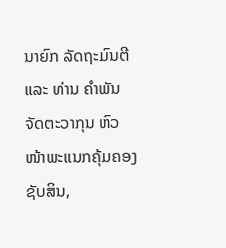ນາຍົກ ລັດຖະມົນຕີ ແລະ ທ່ານ ຄຳພັນ ຈັດຕະວາກຸນ ຫົວໜ້າພະແນກຄຸ້ມຄອງຊັບສິນ,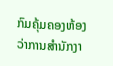ກົມຄຸ້ມຄອງຫ້ອງວ່າການສຳນັກງາ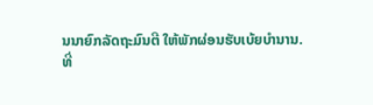ນນາຍົກລັດຖະມົນຕີ ໃຫ້ພັກຜ່ອນຮັບເບ້ຍບຳນານ.
ທີ່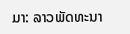ມາ: ລາວພັດທະນາ